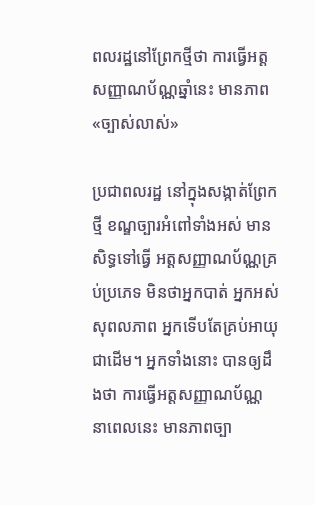ពលរដ្ឋនៅព្រែកថ្មីថា ការធ្វើអត្តសញ្ញាណប័ណ្ណឆ្នាំនេះ មានភាព«ច្បាស់លាស់»

ប្រជាពលរដ្ឋ នៅក្នុងសង្កាត់ព្រែកថ្មី ខណ្ឌច្បារអំពៅទាំងអស់ មានសិទ្ធទៅធ្វើ អត្តសញ្ញាណប័ណ្ណគ្រប់ប្រភេទ មិនថាអ្នកបាត់ អ្នកអស់សុពលភាព អ្នកទើបតែគ្រប់អាយុជាដើម។ អ្នកទាំងនោះ បានឲ្យដឹងថា ការធ្វើអត្តសញ្ញាណប័ណ្ណ នាពេលនេះ មានភាពច្បា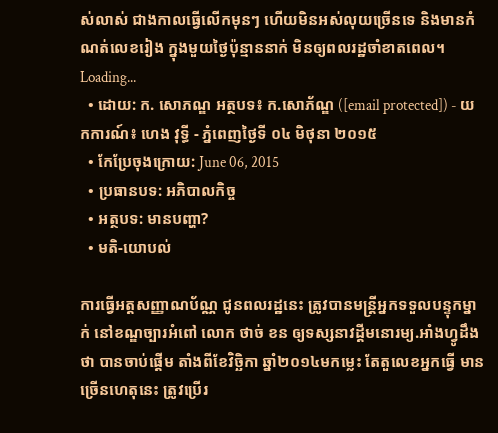ស់លាស់ ជាងកាលធ្វើលើកមុនៗ ហើយមិនអស់លុយច្រើនទេ និងមានកំណត់លេខរៀង ក្នុងមួយថ្ងៃប៉ុន្មាននាក់ មិនឲ្យពលរដ្ឋចាំខាតពេល។
Loading...
  • ដោយ: ក. សោភណ្ឌ អត្ថបទ៖ ក.សោភ័ណ្ឌ ([email protected]) - យកការណ៍៖ ហេង វុទ្ធី - ភ្នំពេញថ្ងៃទី ០៤ មិថុនា ២០១៥
  • កែប្រែចុងក្រោយ: June 06, 2015
  • ប្រធានបទ: អភិបាលកិច្ច
  • អត្ថបទ: មានបញ្ហា?
  • មតិ-យោបល់

ការធ្វើអត្តសញ្ញាណប័ណ្ណ ជូនពលរដ្ឋនេះ ត្រូវបានមន្ត្រីអ្នកទទួលបន្ទុកម្នាក់ នៅខណ្ឌច្បារអំពៅ លោក ថាច់ ខន ឲ្យទស្សនាវដ្តីមនោរម្យ.អាំងហ្វូដឹងថា បានចាប់ផ្តើម តាំងពីខែវិច្ឆិកា ឆ្នាំ២០១៤មកម្លេះ តែតួលេខអ្នកធ្វើ មានច្រើនហេតុនេះ ត្រូវប្រើរ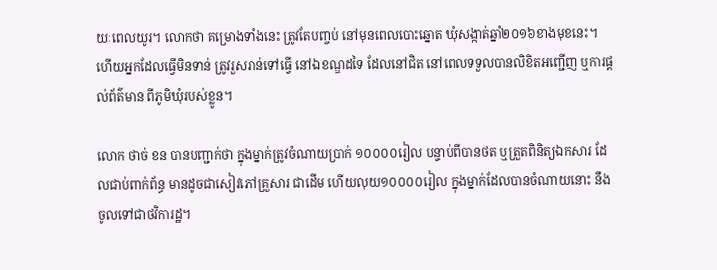យៈពេលយូរ។ លោកថា គម្រោងទាំងនេះ ត្រូវតែបញ្ចប់ នៅមុនពេលបោះឆ្នោត ឃុំសង្កាត់ឆ្នាំ២០១៦ខាងមុខនេះ។ ហើយអ្នកដែលធ្វើមិនទាន់ ត្រូវរួសរាន់ទៅធ្វើ នៅឯខណ្ឌដទៃ ដែលនៅជិត នៅពេលទទួលបានលិខិតអញ្ជើញ ឬការផ្តល់ព័ត៌មាន ពីភូមិឃុំរបស់ខ្លូន។

លោក ថាច់ ខន បានបញ្ជាក់ថា ក្នុងម្នាក់ត្រូវចំណាយប្រាក់ ១០០០០រៀល បន្ទាប់ពីបានថត ឬត្រួតពិនិត្យឯកសារ ដែលជាប់ពាក់ព័ន្ធ មានដូចជាសៀវភៅគ្រួសារ ជាដើម ហើយលុយ១០០០០រៀល ក្នុងម្នាក់ដែលបានចំណាយនោះ នឹងចូលទៅជាថវិការដ្ឋ។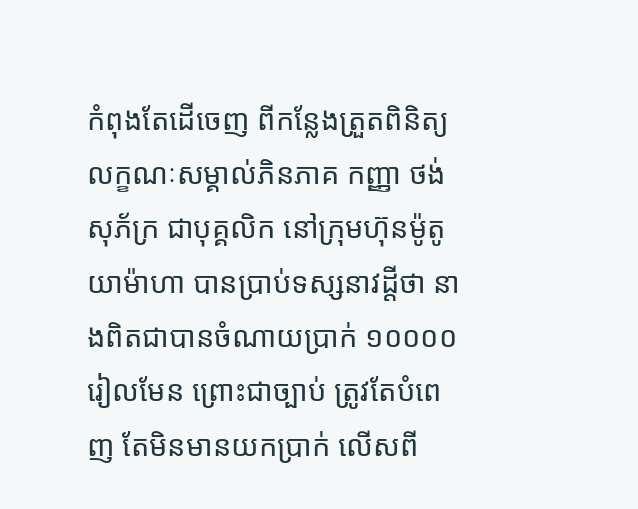កំពុងតែដើចេញ ពីកន្លែងត្រួតពិនិត្យ លក្ខណៈសម្គាល់ភិនភាគ កញ្ញា ថង់ សុភ័ក្រ ជាបុគ្គលិក នៅក្រុមហ៊ុនម៉ូតូ យាម៉ាហា បានប្រាប់ទស្សនាវដ្ដីថា នាងពិតជាបានចំណាយប្រាក់ ១០០០០រៀលមែន ព្រោះជាច្បាប់ ត្រូវតែបំពេញ តែមិនមានយកប្រាក់ លើសពី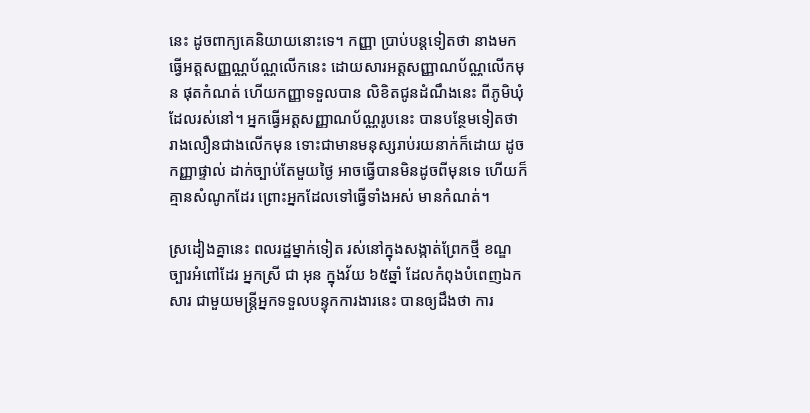នេះ ដូចពាក្យគេនិយាយនោះទេ។ កញ្ញា ប្រាប់បន្តទៀតថា នាងមកធ្វើអត្តសញ្ញណ្ណប័ណ្ណលើកនេះ ដោយសារអត្តសញ្ញាណប័ណ្ណលើកមុន ផុតកំណត់ ហើយកញ្ញាទទួលបាន លិខិតជូនដំណឹងនេះ ពីភូមិឃុំដែលរស់នៅ។ អ្នកធ្វើអត្តសញ្ញាណប័ណ្ណរូបនេះ បានបន្ថែមទៀតថា រាងលឿនជាងលើកមុន ទោះជាមានមនុស្សរាប់រយនាក់ក៏ដោយ ដូចកញ្ញាផ្ទាល់ ដាក់ច្បាប់តែមួយថ្ងៃ អាចធ្វើបានមិនដូចពីមុនទេ ហើយក៏គ្មានសំណូកដែរ ព្រោះអ្នកដែលទៅធ្វើទាំងអស់ មានកំណត់។

ស្រដៀងគ្នានេះ ពលរដ្ឋម្នាក់ទៀត រស់នៅក្នុងសង្កាត់ព្រែកថ្មី ខណ្ឌច្បារអំពៅដែរ អ្នកស្រី ជា អុន ក្នុងវ័យ ៦៥ឆ្នាំ ដែលកំពុងបំពេញឯកសារ ជាមួយមន្ត្រីអ្នកទទួលបន្ទុកការងារនេះ បានឲ្យដឹងថា ការ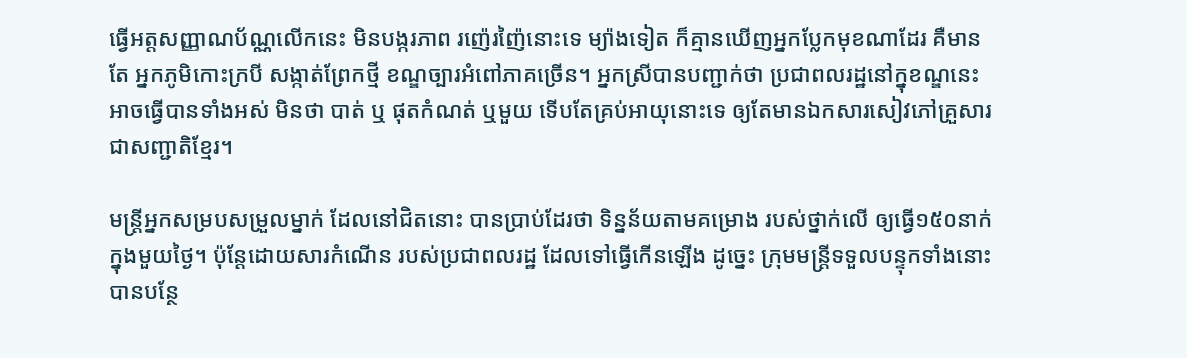ធ្វើអត្តសញ្ញាណប័ណ្ណលើកនេះ មិនបង្ករភាព រញ៉េរញ៉ៃនោះទេ ម្យ៉ាងទៀត ក៏គ្មានឃើញអ្នកប្លែកមុខណាដែរ គឺមានតែ អ្នកភូមិកោះក្របី សង្កាត់ព្រែកថ្មី ខណ្ឌច្បារអំពៅភាគច្រើន។ អ្នកស្រីបានបញ្ជាក់ថា ប្រជាពលរដ្ឋនៅក្នុខណ្ឌនេះ អាចធ្វើបានទាំងអស់ មិនថា បាត់ ឬ ផុតកំណត់ ឬមួយ ទើបតែគ្រប់អាយុនោះទេ ឲ្យតែមានឯកសារសៀវភៅគ្រួសារ ជាសញ្ជាតិខ្មែរ។

មន្ត្រីអ្នកសម្របសម្រួលម្នាក់ ដែលនៅជិតនោះ បានប្រាប់ដែរថា ទិន្នន័យតាមគម្រោង របស់ថ្នាក់លើ ឲ្យធ្វើ១៥០នាក់ ក្នុងមួយថ្ងៃ។ ប៉ុន្តែដោយសារកំណើន របស់ប្រជាពលរដ្ឋ ដែលទៅធ្វើកើនឡើង ដូច្នេះ ក្រុមមន្ត្រីទទួលបន្ទុកទាំងនោះ បានបន្ថែ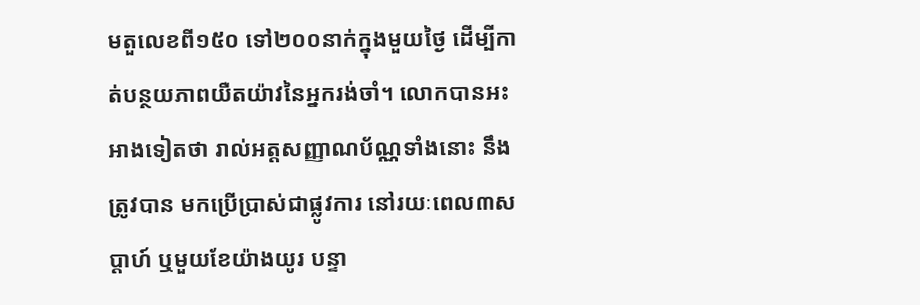មតួលេខពី១៥០ ទៅ២០០នាក់ក្នុងមួយថ្ងៃ ដើម្បីកាត់បន្ថយភាពយឺតយ៉ាវនៃអ្នករង់ចាំ។ លោកបានអះអាងទៀតថា រាល់អត្តសញ្ញាណប័ណ្ណទាំងនោះ នឹងត្រូវបាន មកប្រើប្រាស់ជាផ្លូវការ នៅរយៈពេល៣សប្តាហ៍ ឬមួយខែយ៉ាងយូរ បន្ទា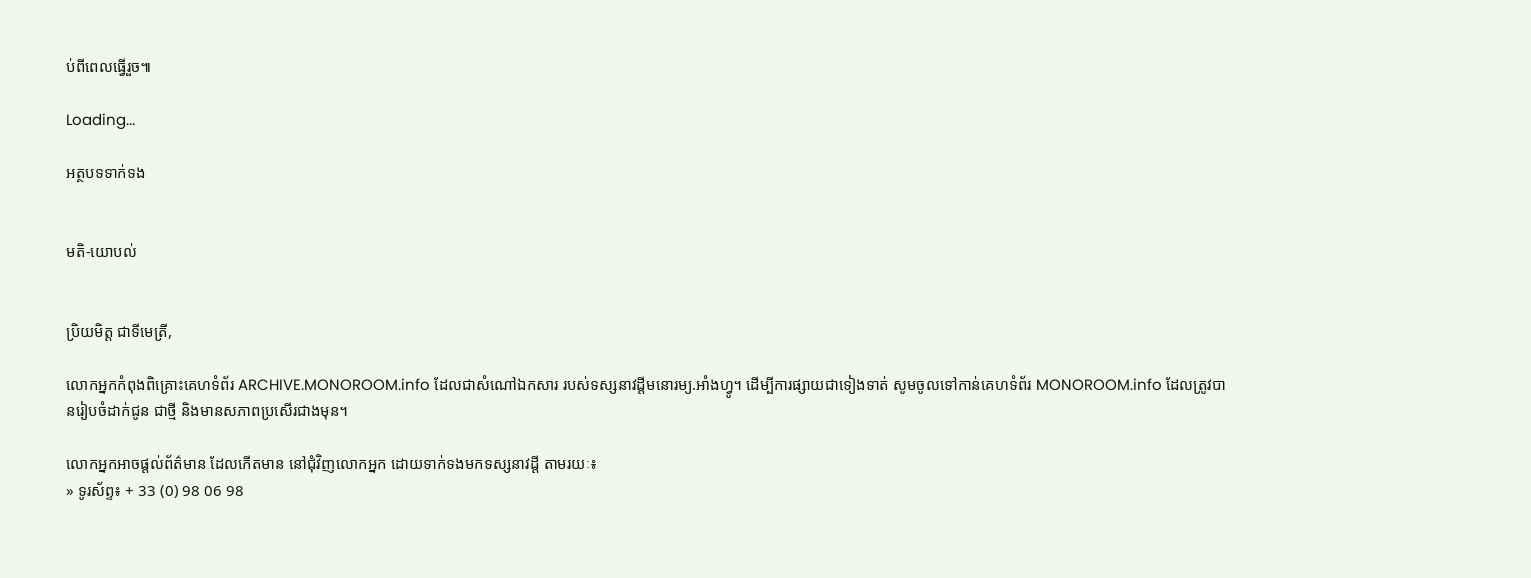ប់ពីពេលធ្វើរួច៕

Loading...

អត្ថបទទាក់ទង


មតិ-យោបល់


ប្រិយមិត្ត ជាទីមេត្រី,

លោកអ្នកកំពុងពិគ្រោះគេហទំព័រ ARCHIVE.MONOROOM.info ដែលជាសំណៅឯកសារ របស់ទស្សនាវដ្ដីមនោរម្យ.អាំងហ្វូ។ ដើម្បីការផ្សាយជាទៀងទាត់ សូមចូលទៅកាន់គេហទំព័រ MONOROOM.info ដែលត្រូវបានរៀបចំដាក់ជូន ជាថ្មី និងមានសភាពប្រសើរជាងមុន។

លោកអ្នកអាចផ្ដល់ព័ត៌មាន ដែលកើតមាន នៅជុំវិញលោកអ្នក ដោយទាក់ទងមកទស្សនាវដ្ដី តាមរយៈ៖
» ទូរស័ព្ទ៖ + 33 (0) 98 06 98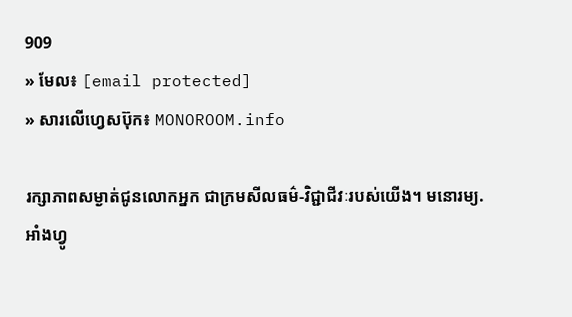909
» មែល៖ [email protected]
» សារលើហ្វេសប៊ុក៖ MONOROOM.info

រក្សាភាពសម្ងាត់ជូនលោកអ្នក ជាក្រមសីលធម៌-វិជ្ជាជីវៈរបស់យើង។ មនោរម្យ.អាំងហ្វូ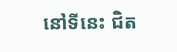នៅទីនេះ ជិត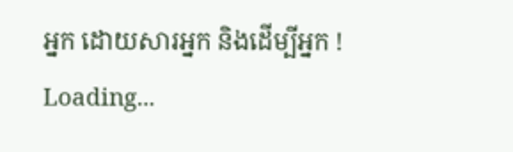អ្នក ដោយសារអ្នក និងដើម្បីអ្នក !
Loading...